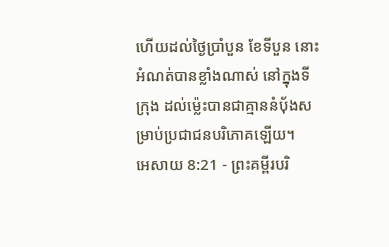ហើយដល់ថ្ងៃប្រាំបួន ខែទីបួន នោះអំណត់បានខ្លាំងណាស់ នៅក្នុងទីក្រុង ដល់ម៉្លេះបានជាគ្មាននំបុ័ងសម្រាប់ប្រជាជនបរិភោគឡើយ។
អេសាយ 8:21 - ព្រះគម្ពីរបរិ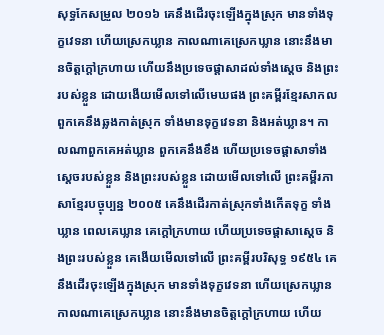សុទ្ធកែសម្រួល ២០១៦ គេនឹងដើរចុះឡើងក្នុងស្រុក មានទាំងទុក្ខវេទនា ហើយស្រេកឃ្លាន កាលណាគេស្រេកឃ្លាន នោះនឹងមានចិត្តក្តៅក្រហាយ ហើយនឹងប្រទេចផ្ដាសាដល់ទាំងស្តេច និងព្រះរបស់ខ្លួន ដោយងើយមើលទៅលើមេឃផង ព្រះគម្ពីរខ្មែរសាកល ពួកគេនឹងឆ្លងកាត់ស្រុក ទាំងមានទុក្ខវេទនា និងអត់ឃ្លាន។ កាលណាពួកគេអត់ឃ្លាន ពួកគេនឹងខឹង ហើយប្រទេចផ្ដាសាទាំងស្ដេចរបស់ខ្លួន និងព្រះរបស់ខ្លួន ដោយមើលទៅលើ ព្រះគម្ពីរភាសាខ្មែរបច្ចុប្បន្ន ២០០៥ គេនឹងដើរកាត់ស្រុកទាំងកើតទុក្ខ ទាំងឃ្លាន ពេលគេឃ្លាន គេក្ដៅក្រហាយ ហើយប្រទេចផ្ដាសាស្ដេច និងព្រះរបស់ខ្លួន គេងើយមើលទៅលើ ព្រះគម្ពីរបរិសុទ្ធ ១៩៥៤ គេនឹងដើរចុះឡើងក្នុងស្រុក មានទាំងទុក្ខវេទនា ហើយស្រេកឃ្លាន កាលណាគេស្រេកឃ្លាន នោះនឹងមានចិត្តក្តៅក្រហាយ ហើយ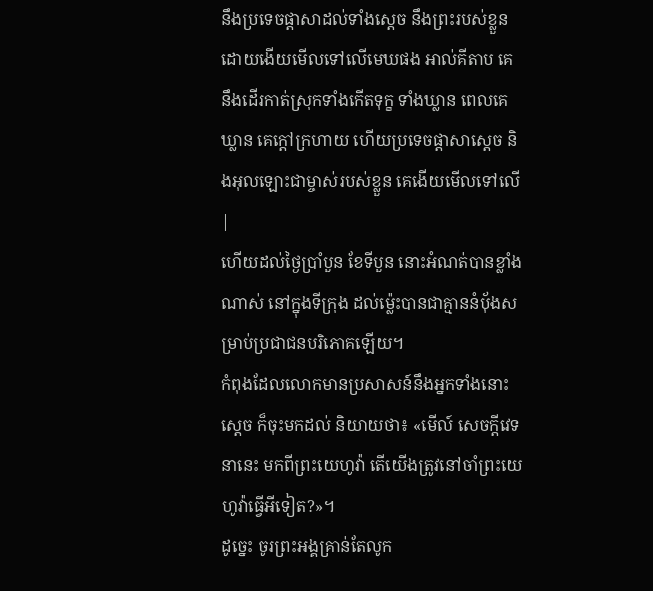នឹងប្រទេចផ្តាសាដល់ទាំងស្តេច នឹងព្រះរបស់ខ្លួន ដោយងើយមើលទៅលើមេឃផង អាល់គីតាប គេនឹងដើរកាត់ស្រុកទាំងកើតទុក្ខ ទាំងឃ្លាន ពេលគេឃ្លាន គេក្ដៅក្រហាយ ហើយប្រទេចផ្ដាសាស្ដេច និងអុលឡោះជាម្ចាស់របស់ខ្លួន គេងើយមើលទៅលើ |
ហើយដល់ថ្ងៃប្រាំបួន ខែទីបួន នោះអំណត់បានខ្លាំងណាស់ នៅក្នុងទីក្រុង ដល់ម៉្លេះបានជាគ្មាននំបុ័ងសម្រាប់ប្រជាជនបរិភោគឡើយ។
កំពុងដែលលោកមានប្រសាសន៍នឹងអ្នកទាំងនោះ ស្ដេច ក៏ចុះមកដល់ និយាយថា៖ «មើល៍ សេចក្ដីវេទនានេះ មកពីព្រះយេហូវ៉ា តើយើងត្រូវនៅចាំព្រះយេហូវ៉ាធ្វើអីទៀត?»។
ដូច្នេះ ចូរព្រះអង្គគ្រាន់តែលូក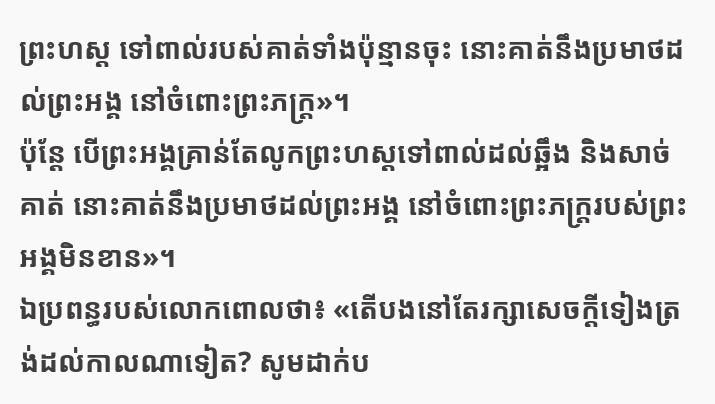ព្រះហស្ត ទៅពាល់របស់គាត់ទាំងប៉ុន្មានចុះ នោះគាត់នឹងប្រមាថដល់ព្រះអង្គ នៅចំពោះព្រះភក្ត្រ»។
ប៉ុន្តែ បើព្រះអង្គគ្រាន់តែលូកព្រះហស្តទៅពាល់ដល់ឆ្អឹង និងសាច់គាត់ នោះគាត់នឹងប្រមាថដល់ព្រះអង្គ នៅចំពោះព្រះភក្ត្ររបស់ព្រះអង្គមិនខាន»។
ឯប្រពន្ធរបស់លោកពោលថា៖ «តើបងនៅតែរក្សាសេចក្ដីទៀងត្រង់ដល់កាលណាទៀត? សូមដាក់ប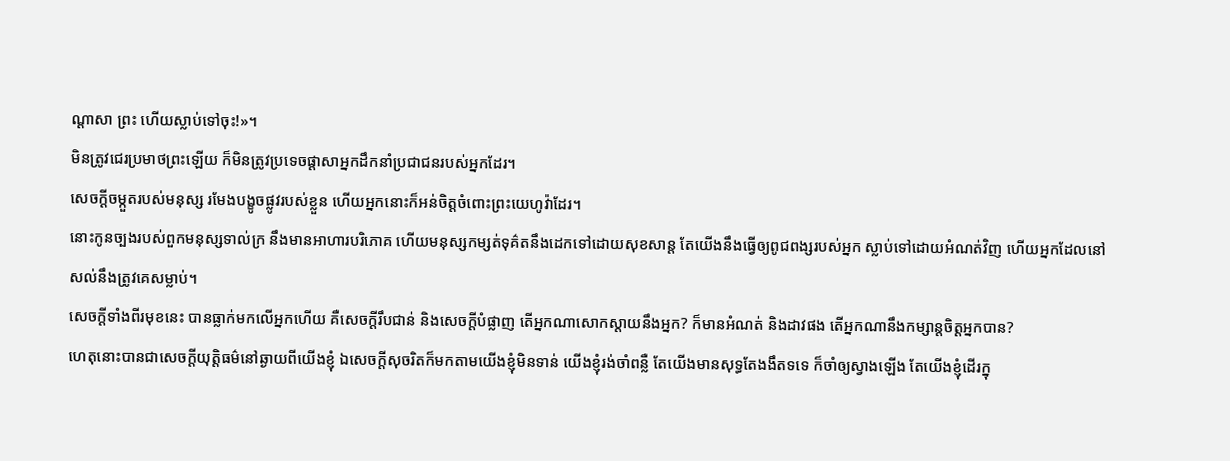ណ្ដាសា ព្រះ ហើយស្លាប់ទៅចុះ!»។
មិនត្រូវជេរប្រមាថព្រះឡើយ ក៏មិនត្រូវប្រទេចផ្ដាសាអ្នកដឹកនាំប្រជាជនរបស់អ្នកដែរ។
សេចក្ដីចម្កួតរបស់មនុស្ស រមែងបង្ខូចផ្លូវរបស់ខ្លួន ហើយអ្នកនោះក៏អន់ចិត្តចំពោះព្រះយេហូវ៉ាដែរ។
នោះកូនច្បងរបស់ពួកមនុស្សទាល់ក្រ នឹងមានអាហារបរិភោគ ហើយមនុស្សកម្សត់ទុគ៌តនឹងដេកទៅដោយសុខសាន្ត តែយើងនឹងធ្វើឲ្យពូជពង្សរបស់អ្នក ស្លាប់ទៅដោយអំណត់វិញ ហើយអ្នកដែលនៅសល់នឹងត្រូវគេសម្លាប់។
សេចក្ដីទាំងពីរមុខនេះ បានធ្លាក់មកលើអ្នកហើយ គឺសេចក្ដីរឹបជាន់ និងសេចក្ដីបំផ្លាញ តើអ្នកណាសោកស្តាយនឹងអ្នក? ក៏មានអំណត់ និងដាវផង តើអ្នកណានឹងកម្សាន្តចិត្តអ្នកបាន?
ហេតុនោះបានជាសេចក្ដីយុត្តិធម៌នៅឆ្ងាយពីយើងខ្ញុំ ឯសេចក្ដីសុចរិតក៏មកតាមយើងខ្ញុំមិនទាន់ យើងខ្ញុំរង់ចាំពន្លឺ តែយើងមានសុទ្ធតែងងឹតទទេ ក៏ចាំឲ្យស្វាងឡើង តែយើងខ្ញុំដើរក្នុ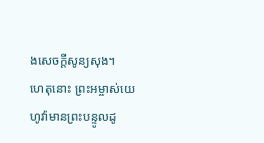ងសេចក្ដីសូន្យសុង។
ហេតុនោះ ព្រះអម្ចាស់យេហូវ៉ាមានព្រះបន្ទូលដូ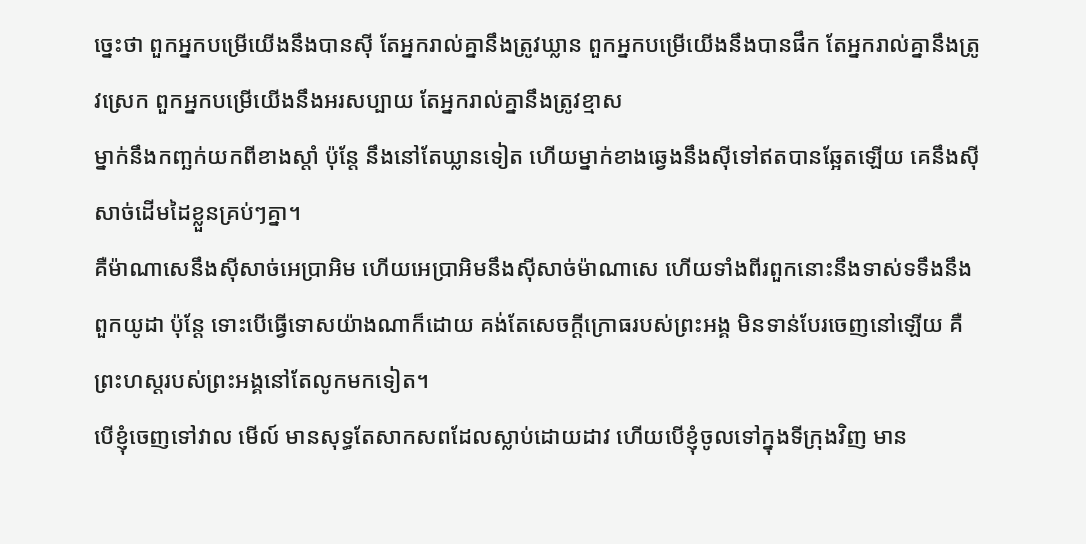ច្នេះថា ពួកអ្នកបម្រើយើងនឹងបានស៊ី តែអ្នករាល់គ្នានឹងត្រូវឃ្លាន ពួកអ្នកបម្រើយើងនឹងបានផឹក តែអ្នករាល់គ្នានឹងត្រូវស្រេក ពួកអ្នកបម្រើយើងនឹងអរសប្បាយ តែអ្នករាល់គ្នានឹងត្រូវខ្មាស
ម្នាក់នឹងកញ្ឆក់យកពីខាងស្តាំ ប៉ុន្តែ នឹងនៅតែឃ្លានទៀត ហើយម្នាក់ខាងឆ្វេងនឹងស៊ីទៅឥតបានឆ្អែតឡើយ គេនឹងស៊ីសាច់ដើមដៃខ្លួនគ្រប់ៗគ្នា។
គឺម៉ាណាសេនឹងស៊ីសាច់អេប្រាអិម ហើយអេប្រាអិមនឹងស៊ីសាច់ម៉ាណាសេ ហើយទាំងពីរពួកនោះនឹងទាស់ទទឹងនឹងពួកយូដា ប៉ុន្តែ ទោះបើធ្វើទោសយ៉ាងណាក៏ដោយ គង់តែសេចក្ដីក្រោធរបស់ព្រះអង្គ មិនទាន់បែរចេញនៅឡើយ គឺព្រះហស្តរបស់ព្រះអង្គនៅតែលូកមកទៀត។
បើខ្ញុំចេញទៅវាល មើល៍ មានសុទ្ធតែសាកសពដែលស្លាប់ដោយដាវ ហើយបើខ្ញុំចូលទៅក្នុងទីក្រុងវិញ មាន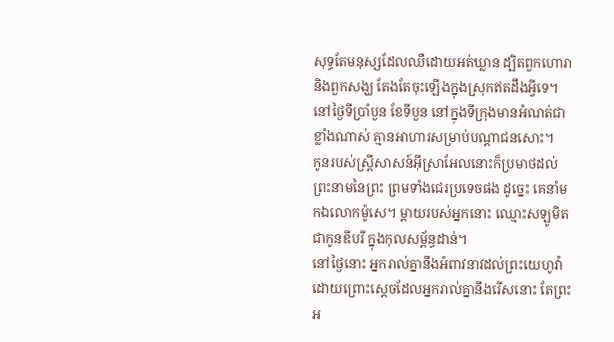សុទ្ធតែមនុស្សដែលឈឺដោយអត់ឃ្លាន ដ្បិតពួកហោរា និងពួកសង្ឃ តែងតែចុះឡើងក្នុងស្រុកឥតដឹងអ្វីទេ។
នៅថ្ងៃទីប្រាំបួន ខែទីបួន នៅក្នុងទីក្រុងមានអំណត់ជាខ្លាំងណាស់ គ្មានអាហារសម្រាប់បណ្ដាជនសោះ។
កូនរបស់ស្ត្រីសាសន៍អ៊ីស្រាអែលនោះក៏ប្រមាថដល់ព្រះនាមនៃព្រះ ព្រមទាំងជេរប្រទេចផង ដូច្នេះ គេនាំមកឯលោកម៉ូសេ។ ម្តាយរបស់អ្នកនោះ ឈ្មោះសឡូមិត ជាកូនឌីបរី ក្នុងកុលសម្ព័ន្ធដាន់។
នៅថ្ងៃនោះ អ្នករាល់គ្នានឹងអំពាវនាវដល់ព្រះយេហូវ៉ា ដោយព្រោះស្តេចដែលអ្នករាល់គ្នានឹងរើសនោះ តែព្រះអ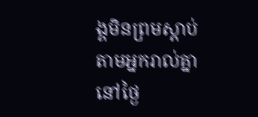ង្គមិនព្រមស្តាប់តាមអ្នករាល់គ្នានៅថ្ងៃ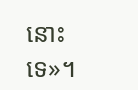នោះទេ»។